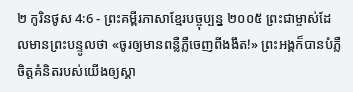២ កូរិនថូស 4:6 - ព្រះគម្ពីរភាសាខ្មែរបច្ចុប្បន្ន ២០០៥ ព្រះជាម្ចាស់ដែលមានព្រះបន្ទូលថា «ចូរឲ្យមានពន្លឺភ្លឺចេញពីងងឹត!» ព្រះអង្គក៏បានបំភ្លឺចិត្តគំនិតរបស់យើងឲ្យស្គា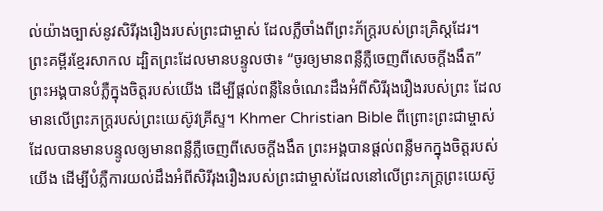ល់យ៉ាងច្បាស់នូវសិរីរុងរឿងរបស់ព្រះជាម្ចាស់ ដែលភ្លឺចាំងពីព្រះភ័ក្ត្ររបស់ព្រះគ្រិស្តដែរ។ ព្រះគម្ពីរខ្មែរសាកល ដ្បិតព្រះដែលមានបន្ទូលថា៖ “ចូរឲ្យមានពន្លឺភ្លឺចេញពីសេចក្ដីងងឹត” ព្រះអង្គបានបំភ្លឺក្នុងចិត្តរបស់យើង ដើម្បីផ្ដល់ពន្លឺនៃចំណេះដឹងអំពីសិរីរុងរឿងរបស់ព្រះ ដែលមានលើព្រះភក្ត្ររបស់ព្រះយេស៊ូវគ្រីស្ទ។ Khmer Christian Bible ពីព្រោះព្រះជាម្ចាស់ដែលបានមានបន្ទូលឲ្យមានពន្លឺភ្លឺចេញពីសេចក្ដីងងឹត ព្រះអង្គបានផ្ដល់ពន្លឺមកក្នុងចិត្ដរបស់យើង ដើម្បីបំភ្លឺការយល់ដឹងអំពីសិរីរុងរឿងរបស់ព្រះជាម្ចាស់ដែលនៅលើព្រះភក្រ្ដព្រះយេស៊ូ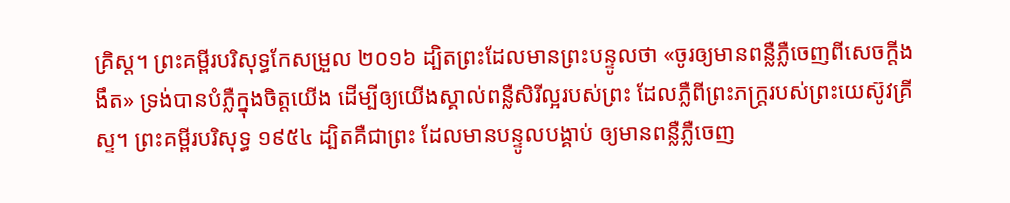គ្រិស្ដ។ ព្រះគម្ពីរបរិសុទ្ធកែសម្រួល ២០១៦ ដ្បិតព្រះដែលមានព្រះបន្ទូលថា «ចូរឲ្យមានពន្លឺភ្លឺចេញពីសេចក្តីងងឹត» ទ្រង់បានបំភ្លឺក្នុងចិត្តយើង ដើម្បីឲ្យយើងស្គាល់ពន្លឺសិរីល្អរបស់ព្រះ ដែលភ្លឺពីព្រះភក្ត្ររបស់ព្រះយេស៊ូវគ្រីស្ទ។ ព្រះគម្ពីរបរិសុទ្ធ ១៩៥៤ ដ្បិតគឺជាព្រះ ដែលមានបន្ទូលបង្គាប់ ឲ្យមានពន្លឺភ្លឺចេញ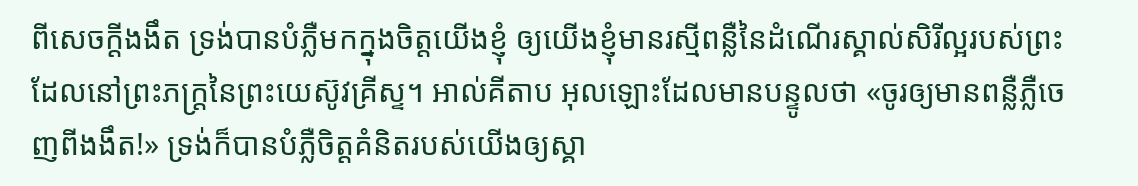ពីសេចក្ដីងងឹត ទ្រង់បានបំភ្លឺមកក្នុងចិត្តយើងខ្ញុំ ឲ្យយើងខ្ញុំមានរស្មីពន្លឺនៃដំណើរស្គាល់សិរីល្អរបស់ព្រះ ដែលនៅព្រះភក្ត្រនៃព្រះយេស៊ូវគ្រីស្ទ។ អាល់គីតាប អុលឡោះដែលមានបន្ទូលថា «ចូរឲ្យមានពន្លឺភ្លឺចេញពីងងឹត!» ទ្រង់ក៏បានបំភ្លឺចិត្ដគំនិតរបស់យើងឲ្យស្គា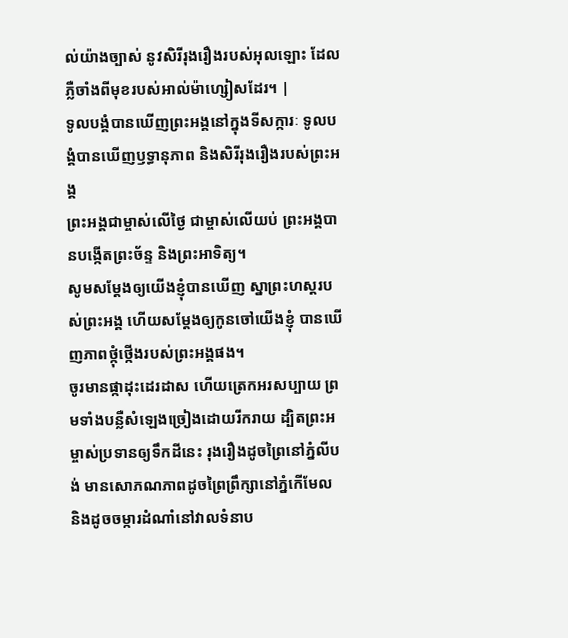ល់យ៉ាងច្បាស់ នូវសិរីរុងរឿងរបស់អុលឡោះ ដែលភ្លឺចាំងពីមុខរបស់អាល់ម៉ាហ្សៀសដែរ។ |
ទូលបង្គំបានឃើញព្រះអង្គនៅក្នុងទីសក្ការៈ ទូលបង្គំបានឃើញឫទ្ធានុភាព និងសិរីរុងរឿងរបស់ព្រះអង្គ
ព្រះអង្គជាម្ចាស់លើថ្ងៃ ជាម្ចាស់លើយប់ ព្រះអង្គបានបង្កើតព្រះច័ន្ទ និងព្រះអាទិត្យ។
សូមសម្តែងឲ្យយើងខ្ញុំបានឃើញ ស្នាព្រះហស្ដរបស់ព្រះអង្គ ហើយសម្តែងឲ្យកូនចៅយើងខ្ញុំ បានឃើញភាពថ្កុំថ្កើងរបស់ព្រះអង្គផង។
ចូរមានផ្កាដុះដេរដាស ហើយត្រេកអរសប្បាយ ព្រមទាំងបន្លឺសំឡេងច្រៀងដោយរីករាយ ដ្បិតព្រះអម្ចាស់ប្រទានឲ្យទឹកដីនេះ រុងរឿងដូចព្រៃនៅភ្នំលីបង់ មានសោភណភាពដូចព្រៃព្រឹក្សានៅភ្នំកើមែល និងដូចចម្ការដំណាំនៅវាលទំនាប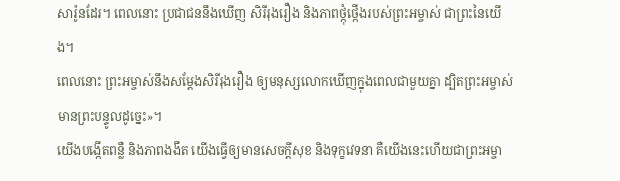សារ៉ូនដែរ។ ពេលនោះ ប្រជាជននឹងឃើញ សិរីរុងរឿង និងភាពថ្កុំថ្កើងរបស់ព្រះអម្ចាស់ ជាព្រះនៃយើង។
ពេលនោះ ព្រះអម្ចាស់នឹងសម្តែងសិរីរុងរឿង ឲ្យមនុស្សលោកឃើញក្នុងពេលជាមួយគ្នា ដ្បិតព្រះអម្ចាស់មានព្រះបន្ទូលដូច្នេះ»។
យើងបង្កើតពន្លឺ និងភាពងងឹត យើងធ្វើឲ្យមានសេចក្ដីសុខ និងទុក្ខវេទនា គឺយើងនេះហើយជាព្រះអម្ចា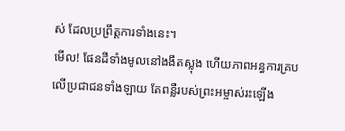ស់ ដែលប្រព្រឹត្តការទាំងនេះ។
មើល! ផែនដីទាំងមូលនៅងងឹតស្លុង ហើយភាពអន្ធការគ្របលើប្រជាជនទាំងឡាយ តែពន្លឺរបស់ព្រះអម្ចាស់រះឡើង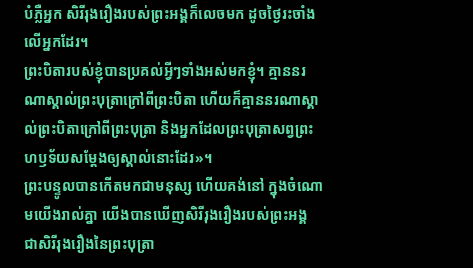បំភ្លឺអ្នក សិរីរុងរឿងរបស់ព្រះអង្គក៏លេចមក ដូចថ្ងៃរះចាំងលើអ្នកដែរ។
ព្រះបិតារបស់ខ្ញុំបានប្រគល់អ្វីៗទាំងអស់មកខ្ញុំ។ គ្មាននរណាស្គាល់ព្រះបុត្រាក្រៅពីព្រះបិតា ហើយក៏គ្មាននរណាស្គាល់ព្រះបិតាក្រៅពីព្រះបុត្រា និងអ្នកដែលព្រះបុត្រាសព្វព្រះហឫទ័យសម្តែងឲ្យស្គាល់នោះដែរ»។
ព្រះបន្ទូលបានកើតមកជាមនុស្ស ហើយគង់នៅ ក្នុងចំណោមយើងរាល់គ្នា យើងបានឃើញសិរីរុងរឿងរបស់ព្រះអង្គ ជាសិរីរុងរឿងនៃព្រះបុត្រា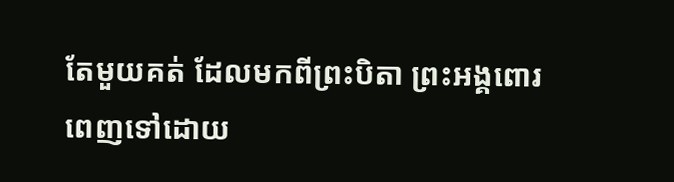តែមួយគត់ ដែលមកពីព្រះបិតា ព្រះអង្គពោរពេញទៅដោយ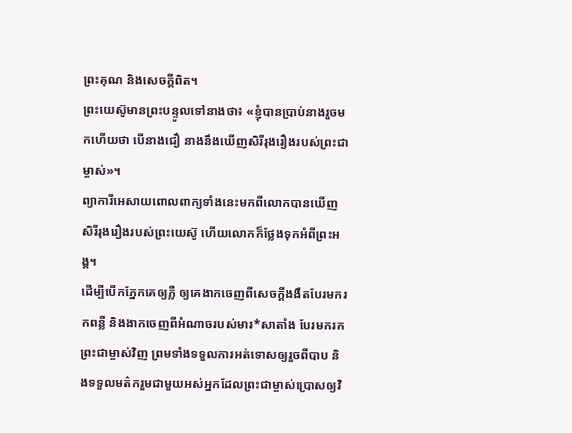ព្រះគុណ និងសេចក្ដីពិត។
ព្រះយេស៊ូមានព្រះបន្ទូលទៅនាងថា៖ «ខ្ញុំបានប្រាប់នាងរួចមកហើយថា បើនាងជឿ នាងនឹងឃើញសិរីរុងរឿងរបស់ព្រះជាម្ចាស់»។
ព្យាការីអេសាយពោលពាក្យទាំងនេះមកពីលោកបានឃើញសិរីរុងរឿងរបស់ព្រះយេស៊ូ ហើយលោកក៏ថ្លែងទុកអំពីព្រះអង្គ។
ដើម្បីបើកភ្នែកគេឲ្យភ្លឺ ឲ្យគេងាកចេញពីសេចក្ដីងងឹតបែរមករកពន្លឺ និងងាកចេញពីអំណាចរបស់មារ*សាតាំង បែរមករកព្រះជាម្ចាស់វិញ ព្រមទាំងទទួលការអត់ទោសឲ្យរួចពីបាប និងទទួលមត៌ករួមជាមួយអស់អ្នកដែលព្រះជាម្ចាស់ប្រោសឲ្យវិ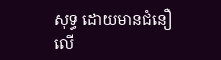សុទ្ធ ដោយមានជំនឿលើ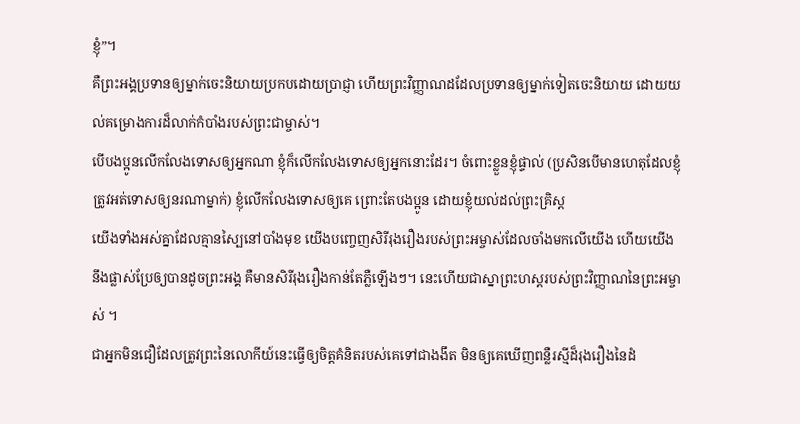ខ្ញុំ”។
គឺព្រះអង្គប្រទានឲ្យម្នាក់ចេះនិយាយប្រកបដោយប្រាជ្ញា ហើយព្រះវិញ្ញាណដដែលប្រទានឲ្យម្នាក់ទៀតចេះនិយាយ ដោយយល់គម្រោងការដ៏លាក់កំបាំងរបស់ព្រះជាម្ចាស់។
បើបងប្អូនលើកលែងទោសឲ្យអ្នកណា ខ្ញុំក៏លើកលែងទោសឲ្យអ្នកនោះដែរ។ ចំពោះខ្លួនខ្ញុំផ្ទាល់ (ប្រសិនបើមានហេតុដែលខ្ញុំត្រូវអត់ទោសឲ្យនរណាម្នាក់) ខ្ញុំលើកលែងទោសឲ្យគេ ព្រោះតែបងប្អូន ដោយខ្ញុំយល់ដល់ព្រះគ្រិស្ត
យើងទាំងអស់គ្នាដែលគ្មានស្បៃនៅបាំងមុខ យើងបញ្ចេញសិរីរុងរឿងរបស់ព្រះអម្ចាស់ដែលចាំងមកលើយើង ហើយយើងនឹងផ្លាស់ប្រែឲ្យបានដូចព្រះអង្គ គឺមានសិរីរុងរឿងកាន់តែភ្លឺឡើងៗ។ នេះហើយជាស្នាព្រះហស្ដរបស់ព្រះវិញ្ញាណនៃព្រះអម្ចាស់ ។
ជាអ្នកមិនជឿដែលត្រូវព្រះនៃលោកីយ៍នេះធ្វើឲ្យចិត្តគំនិតរបស់គេទៅជាងងឹត មិនឲ្យគេឃើញពន្លឺរស្មីដ៏រុងរឿងនៃដំ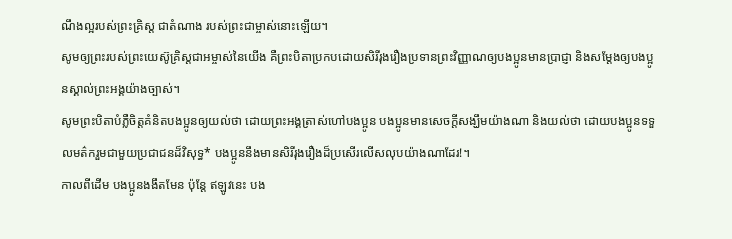ណឹងល្អរបស់ព្រះគ្រិស្ត ជាតំណាង របស់ព្រះជាម្ចាស់នោះឡើយ។
សូមឲ្យព្រះរបស់ព្រះយេស៊ូគ្រិស្តជាអម្ចាស់នៃយើង គឺព្រះបិតាប្រកបដោយសិរីរុងរឿងប្រទានព្រះវិញ្ញាណឲ្យបងប្អូនមានប្រាជ្ញា និងសម្តែងឲ្យបងប្អូនស្គាល់ព្រះអង្គយ៉ាងច្បាស់។
សូមព្រះបិតាបំភ្លឺចិត្តគំនិតបងប្អូនឲ្យយល់ថា ដោយព្រះអង្គត្រាស់ហៅបងប្អូន បងប្អូនមានសេចក្ដីសង្ឃឹមយ៉ាងណា និងយល់ថា ដោយបងប្អូនទទួលមត៌ករួមជាមួយប្រជាជនដ៏វិសុទ្ធ* បងប្អូននឹងមានសិរីរុងរឿងដ៏ប្រសើរលើសលុបយ៉ាងណាដែរ!។
កាលពីដើម បងប្អូនងងឹតមែន ប៉ុន្តែ ឥឡូវនេះ បង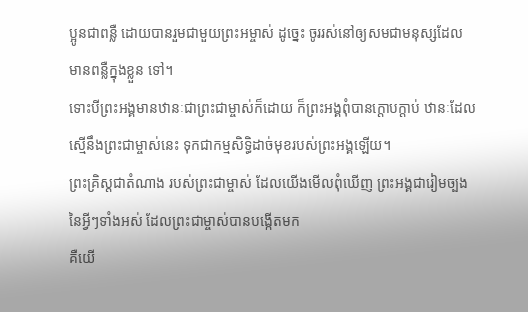ប្អូនជាពន្លឺ ដោយបានរួមជាមួយព្រះអម្ចាស់ ដូច្នេះ ចូររស់នៅឲ្យសមជាមនុស្សដែលមានពន្លឺក្នុងខ្លួន ទៅ។
ទោះបីព្រះអង្គមានឋានៈជាព្រះជាម្ចាស់ក៏ដោយ ក៏ព្រះអង្គពុំបានក្ដោបក្តាប់ ឋានៈដែលស្មើនឹងព្រះជាម្ចាស់នេះ ទុកជាកម្មសិទ្ធិដាច់មុខរបស់ព្រះអង្គឡើយ។
ព្រះគ្រិស្តជាតំណាង របស់ព្រះជាម្ចាស់ ដែលយើងមើលពុំឃើញ ព្រះអង្គជារៀមច្បងនៃអ្វីៗទាំងអស់ ដែលព្រះជាម្ចាស់បានបង្កើតមក
គឺយើ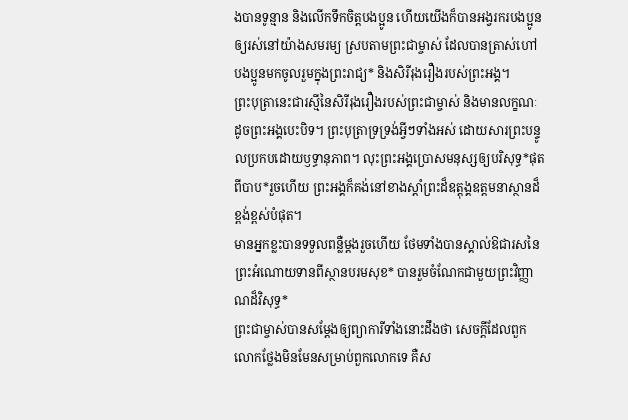ងបានទូន្មាន និងលើកទឹកចិត្តបងប្អូន ហើយយើងក៏បានអង្វរករបងប្អូនឲ្យរស់នៅយ៉ាងសមរម្យ ស្របតាមព្រះជាម្ចាស់ ដែលបានត្រាស់ហៅបងប្អូនមកចូលរួមក្នុងព្រះរាជ្យ* និងសិរីរុងរឿងរបស់ព្រះអង្គ។
ព្រះបុត្រានេះជារស្មីនៃសិរីរុងរឿងរបស់ព្រះជាម្ចាស់ និងមានលក្ខណៈដូចព្រះអង្គបេះបិទ។ ព្រះបុត្រាទ្រទ្រង់អ្វីៗទាំងអស់ ដោយសារព្រះបន្ទូលប្រកបដោយឫទ្ធានុភាព។ លុះព្រះអង្គប្រោសមនុស្សឲ្យបរិសុទ្ធ*ផុតពីបាប*រួចហើយ ព្រះអង្គក៏គង់នៅខាងស្ដាំព្រះដ៏ឧត្តុង្គឧត្ដមនាស្ថានដ៏ខ្ពង់ខ្ពស់បំផុត។
មានអ្នកខ្លះបានទទួលពន្លឺម្ដងរួចហើយ ថែមទាំងបានស្គាល់ឱជារសនៃព្រះអំណោយទានពីស្ថានបរមសុខ* បានរួមចំណែកជាមួយព្រះវិញ្ញាណដ៏វិសុទ្ធ*
ព្រះជាម្ចាស់បានសម្តែងឲ្យព្យាការីទាំងនោះដឹងថា សេចក្ដីដែលពួកលោកថ្លែងមិនមែនសម្រាប់ពួកលោកទេ គឺស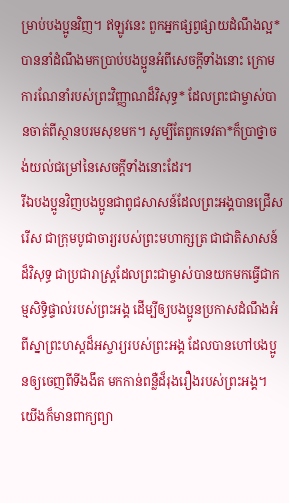ម្រាប់បងប្អូនវិញ។ ឥឡូវនេះ ពួកអ្នកផ្សព្វផ្សាយដំណឹងល្អ*បាននាំដំណឹងមកប្រាប់បងប្អូនអំពីសេចក្ដីទាំងនោះ ក្រោមការណែនាំរបស់ព្រះវិញ្ញាណដ៏វិសុទ្ធ* ដែលព្រះជាម្ចាស់បានចាត់ពីស្ថានបរមសុខមក។ សូម្បីតែពួកទេវតា*ក៏ប្រាថ្នាចង់យល់ជម្រៅនៃសេចក្ដីទាំងនោះដែរ។
រីឯបងប្អូនវិញបងប្អូនជាពូជសាសន៍ដែលព្រះអង្គបានជ្រើសរើស ជាក្រុមបូជាចារ្យរបស់ព្រះមហាក្សត្រ ជាជាតិសាសន៍ដ៏វិសុទ្ធ ជាប្រជារាស្ដ្រដែលព្រះជាម្ចាស់បានយកមកធ្វើជាកម្មសិទ្ធិផ្ទាល់របស់ព្រះអង្គ ដើម្បីឲ្យបងប្អូនប្រកាសដំណឹងអំពីស្នាព្រះហស្ដដ៏អស្ចារ្យរបស់ព្រះអង្គ ដែលបានហៅបងប្អូនឲ្យចេញពីទីងងឹត មកកាន់ពន្លឺដ៏រុងរឿងរបស់ព្រះអង្គ។
យើងក៏មានពាក្យព្យា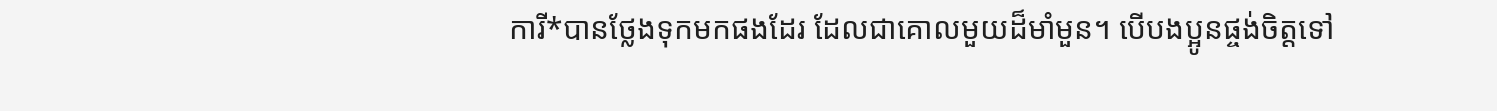ការី*បានថ្លែងទុកមកផងដែរ ដែលជាគោលមួយដ៏មាំមួន។ បើបងប្អូនផ្ចង់ចិត្តទៅ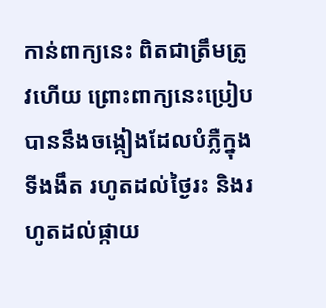កាន់ពាក្យនេះ ពិតជាត្រឹមត្រូវហើយ ព្រោះពាក្យនេះប្រៀបបាននឹងចង្កៀងដែលបំភ្លឺក្នុងទីងងឹត រហូតដល់ថ្ងៃរះ និងរហូតដល់ផ្កាយ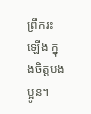ព្រឹករះឡើង ក្នុងចិត្តបងប្អូន។